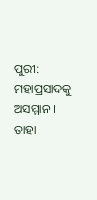ପୁରୀ: ମହାପ୍ରସାଦକୁ ଅସମ୍ମାନ । ତାହା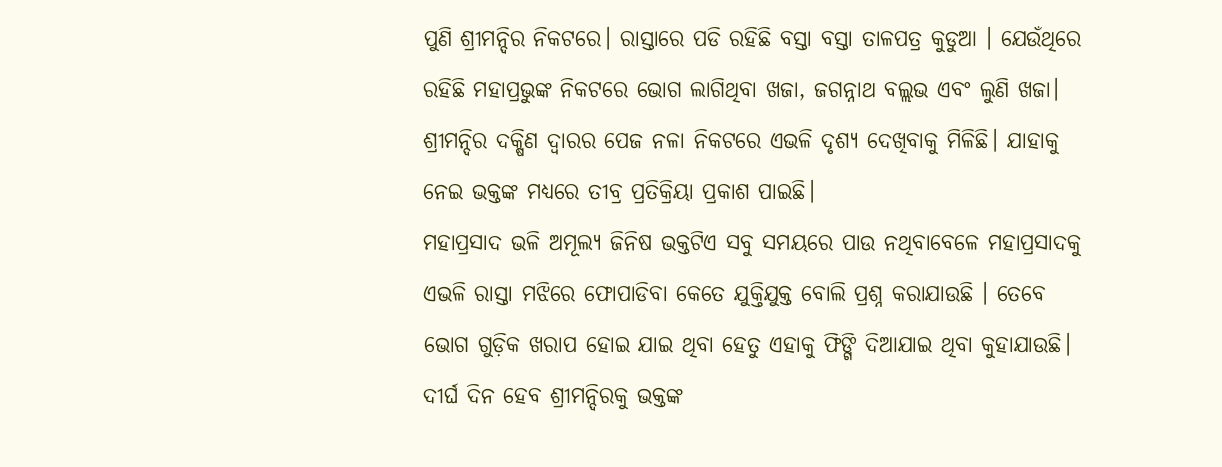ପୁଣି ଶ୍ରୀମନ୍ଦିର ନିକଟରେ। ରାସ୍ତାରେ ପଡି ରହିଛି ବସ୍ତା ବସ୍ତା ତାଳପତ୍ର କୁଡୁଆ । ଯେଉଁଥିରେ ରହିଛି ମହାପ୍ରଭୁଙ୍କ ନିକଟରେ ଭୋଗ ଲାଗିଥିବା ଖଜା, ଜଗନ୍ନାଥ ବଲ୍ଲଭ ଏବଂ ଲୁଣି ଖଜା। ଶ୍ରୀମନ୍ଦିର ଦକ୍ଷିଣ ଦ୍ବାରର ପେଜ ନଳା ନିକଟରେ ଏଭଳି ଦୃଶ୍ୟ ଦେଖିବାକୁ ମିଳିଛି। ଯାହାକୁ ନେଇ ଭକ୍ତଙ୍କ ମଧ୍ୟରେ ତୀବ୍ର ପ୍ରତିକ୍ରିୟା ପ୍ରକାଶ ପାଇଛି।
ମହାପ୍ରସାଦ ଭଳି ଅମୂଲ୍ୟ ଜିନିଷ ଭକ୍ତଟିଏ ସବୁ ସମୟରେ ପାଉ ନଥିବାବେଳେ ମହାପ୍ରସାଦକୁ ଏଭଳି ରାସ୍ତା ମଝିରେ ଫୋପାଡିବା କେତେ ଯୁକ୍ତିଯୁକ୍ତ ବୋଲି ପ୍ରଶ୍ନ କରାଯାଉଛି । ତେବେ ଭୋଗ ଗୁଡ଼ିକ ଖରାପ ହୋଇ ଯାଇ ଥିବା ହେତୁ ଏହାକୁ ଫିଙ୍ଗି ଦିଆଯାଇ ଥିବା କୁହାଯାଉଛି।
ଦୀର୍ଘ ଦିନ ହେବ ଶ୍ରୀମନ୍ଦିରକୁ ଭକ୍ତଙ୍କ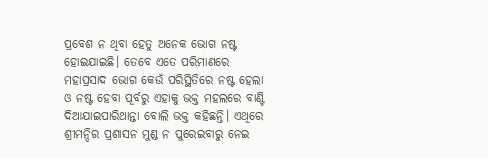ପ୍ରବେଶ ନ ଥିବା ହେତୁ ଅନେକ ଭୋଗ ନଷ୍ଟ ହୋଇଯାଇଛି। ତେବେ ଏତେ ପରିମାଣରେ ମହାପ୍ରସାଦ ଭୋଗ କେଉଁ ପରିସ୍ଥିତିରେ ନଷ୍ଟ ହେଲା ଓ ନଷ୍ଟ ହେବା ପୂର୍ବରୁ ଏହାକୁ ଭକ୍ତ ମହଲରେ ବାଣ୍ଟି ଦିଆଯାଇପାରିଥାନ୍ତା ବୋଲି ଭକ୍ତ କହିଛନ୍ତି। ଏଥିରେ ଶ୍ରୀମନ୍ଦିର ପ୍ରଶାସନ ମୁଣ୍ଡ ନ ପୁରେଇବାରୁ ନେଇ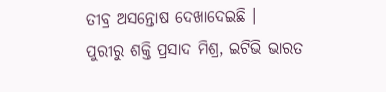ତୀବ୍ର ଅସନ୍ତୋଷ ଦେଖାଦେଇଛି ।
ପୁରୀରୁ ଶକ୍ତି ପ୍ରସାଦ ମିଶ୍ର, ଇଟିଭି ଭାରତ